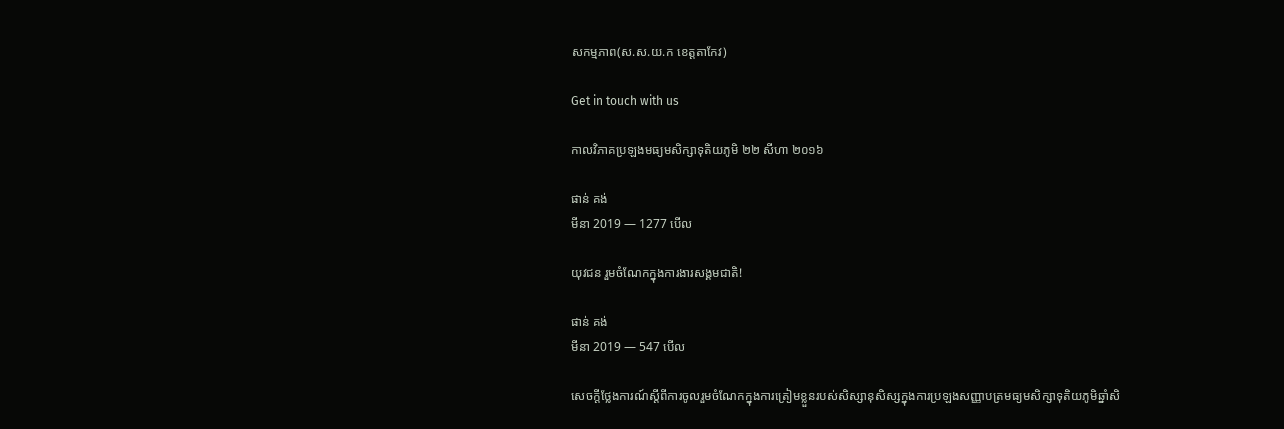សកម្មភាព(ស.ស.យ.ក ខេត្តតាកែវ)

Get in touch with us

កាលវិភាគប្រឡងមធ្យមសិក្សាទុតិយភូមិ ២២ សីហា ២០១៦

ផាន់ គង់
មីនា 2019 — 1277 បើល

យុវជន រួមចំណែកក្នុងការងារសង្គមជាតិ!

ផាន់ គង់
មីនា 2019 — 547 បើល

សេចក្តីថ្លែងការណ៍ស្តីពីការចូលរួមចំណែកក្នុងការត្រៀមខ្លួនរបស់សិស្សានុសិស្សក្នុងការប្រឡងសញ្ញាបត្រមធ្យមសិក្សាទុតិយភូមិឆ្នាំសិ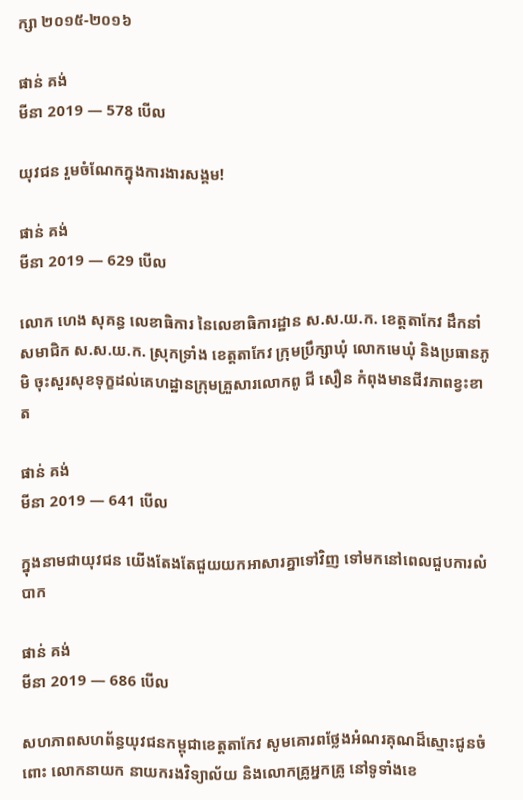ក្សា ២០១៥-២០១៦

ផាន់ គង់
មីនា 2019 — 578 បើល

យុវជន រួមចំណែកក្នុងការងារសង្គម!

ផាន់ គង់
មីនា 2019 — 629 បើល

លោក ហេង សុគន្ធ លេខាធិការ នៃលេខាធិការដ្ឋាន ស.ស.យ.ក. ខេត្តតាកែវ ដឹកនាំសមាជិក ស.ស.យ.ក. ស្រុកទ្រាំង ខេត្តតាកែវ ក្រុមប្រឹក្សាឃុំ លោកមេឃុំ និងប្រធានភូមិ ចុះសួរសុខទុក្ខដល់គេហដ្ឋានក្រុមគ្រួសារលោកពូ ជី សឿន កំពុងមានជីវភាពខ្វះខាត

ផាន់ គង់
មីនា 2019 — 641 បើល

ក្នុងនាមជាយុវជន យើងតែងតែជួយយកអាសារគ្នាទៅវិញ ទៅមកនៅពេលជួបការលំបាក

ផាន់ គង់
មីនា 2019 — 686 បើល

សហភាពសហព័ន្ធយុវជនកម្ពុជាខេត្តតាកែវ សូមគោរពថ្លែងអំណរគុណដ៏ស្មោះជូនចំពោះ លោកនាយក នាយករងវិទ្យាល័យ និងលោកគ្រូអ្នកគ្រូ នៅទូទាំងខេ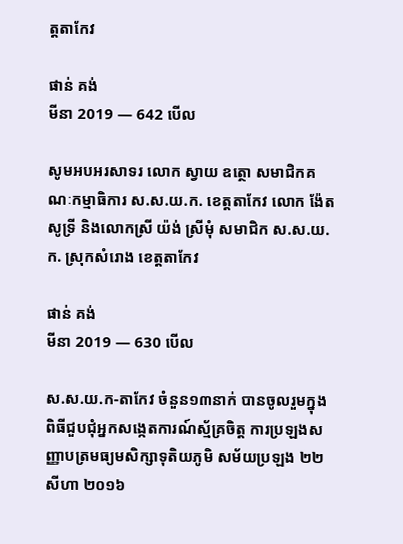ត្តតាកែវ

ផាន់ គង់
មីនា 2019 — 642 បើល

សូមអបអរសាទរ លោក ស្វាយ ឧត្ថោ សមាជិកគណៈកម្មាធិការ ស.ស.យ.ក. ខេត្តតាកែវ លោក ង៉ែត សូទ្រី និងលោកស្រី យ៉ង់ ស្រីមុំ សមាជិក ស.ស.យ.ក. ស្រុកសំរោង ខេត្តតាកែវ

ផាន់ គង់
មីនា 2019 — 630 បើល

ស.ស.យ.ក-តាកែវ ចំនួន១៣នាក់ បានចូលរួមក្នុងពិធីជួបជុំអ្នកសង្កេតការណ៍ស្ម័គ្រចិត្ត ការប្រឡងសញ្ញាបត្រមធ្យមសិក្សាទុតិយភូមិ សម័យប្រឡង ២២ សីហា ២០១៦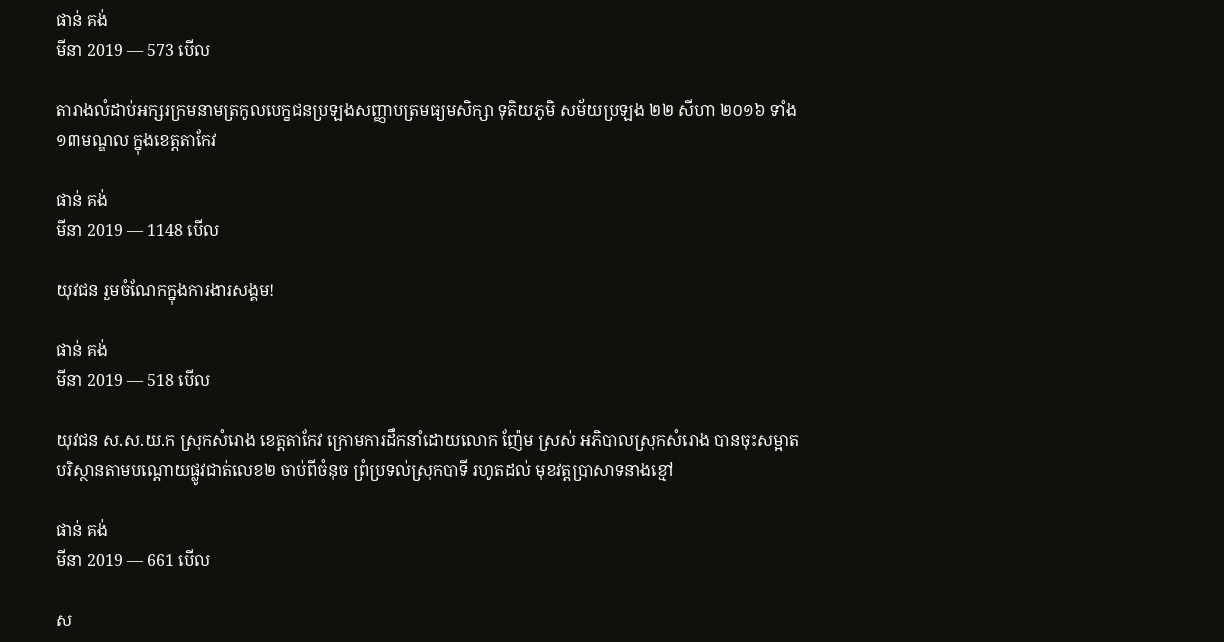ផាន់ គង់
មីនា 2019 — 573 បើល

តារាងលំដាប់អក្សរក្រមនាមត្រកូលបេក្ខជនប្រឡងសញ្ញាបត្រមធ្យមសិក្សា ទុតិយភូមិ សម័យប្រឡង ២២ សីហា ២០១៦ ទាំង ១៣មណ្ឌល ក្នុងខេត្តតាកែវ

ផាន់ គង់
មីនា 2019 — 1148 បើល

យុវជន រួមចំណែកក្នុងការងារសង្គម!

ផាន់ គង់
មីនា 2019 — 518 បើល

យុវជន ស.ស.យ.ក ស្រុកសំរោង ខេត្តតាកែវ ក្រោមការដឹកនាំដោយលោក ញ៉ែម ស្រស់ អភិបាលស្រុកសំរោង បានចុះសម្អាតបរិស្ថានតាមបណ្ដោយផ្លូវជាត់លេខ២ ចាប់ពីចំនុច ព្រំប្រទល់ស្រុកបាទី រហូតដល់ មុខវត្តប្រាសាទនាងខ្មៅ

ផាន់ គង់
មីនា 2019 — 661 បើល

ស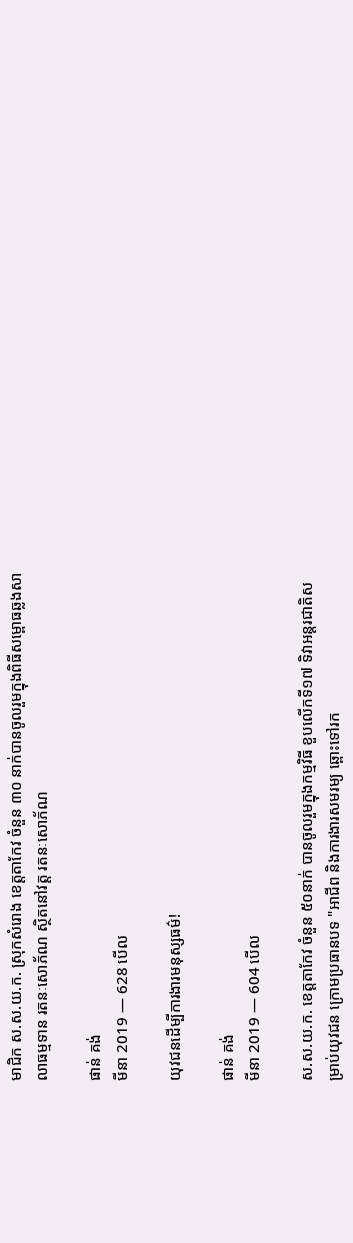មាជិក ស.ស.យ.ក. ស្រុកសំរោង ខេត្តតាកែវ ចំនួន ៣០ នាក់បានចូលរួមក្នុងពិធីសម្ពោធឆ្លងសាលាធម្មទាន រតនៈសោភ័ណ ស្ថិតនៅវត្ត រតនៈសោភ័ណ

ផាន់ គង់
មីនា 2019 — 628 បើល

យុវជនដើម្បីការងារមនុស្សធម៌!

ផាន់ គង់
មីនា 2019 — 604 បើល

ស.ស.យ.ក. ខេត្តតាកែវ ចំនួន ៥០នាក់ បានចូលរួមក្នុងកម្មវិធី ខួបលើកទី១៧ ទិវាអន្តរជាតិសម្រាប់យុវជន ក្រោមប្រធានបទ "អាជីព និងការងារសមរម្យ ឆ្ពោះទៅរក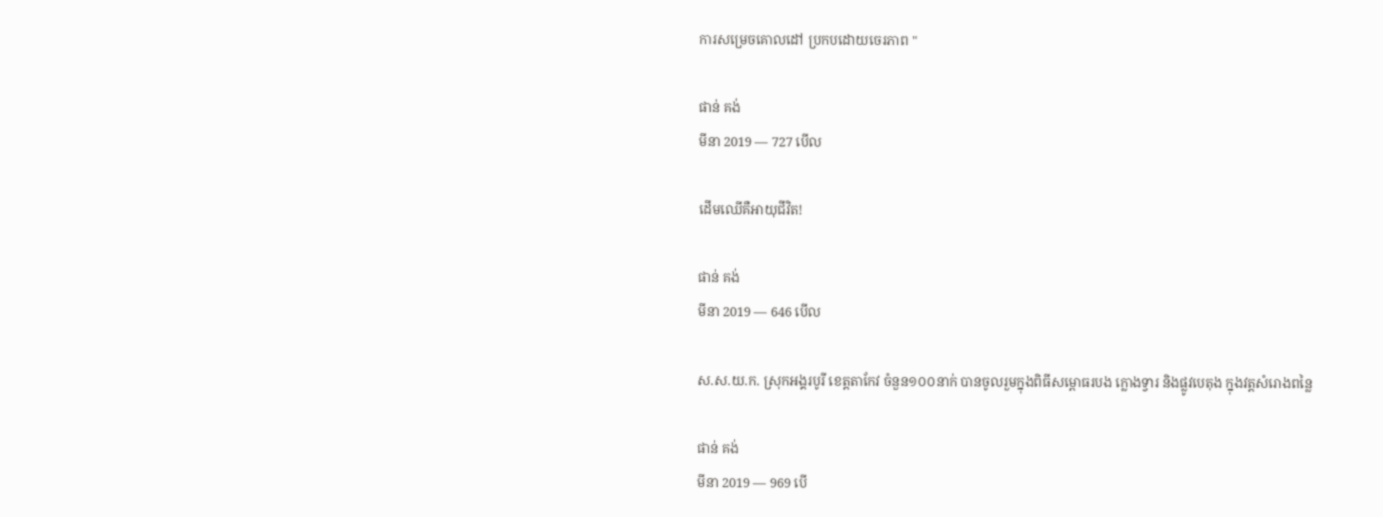ការសម្រេចគោលដៅ ប្រកបដោយចេរភាព "

ផាន់ គង់
មីនា 2019 — 727 បើល

ដើមឈើគឺអាយុជីវិត!

ផាន់ គង់
មីនា 2019 — 646 បើល

ស.ស.យ.ក. ស្រុកអង្គរបូរី ខេត្តតាកែវ ចំនួន១០០នាក់ បានចូលរួមក្នុងពិធីសម្ពោធរបង ក្លោងទ្វារ និងផ្លូវបេតុង ក្នុងវត្តសំរោងពន្លៃ

ផាន់ គង់
មីនា 2019 — 969 បើ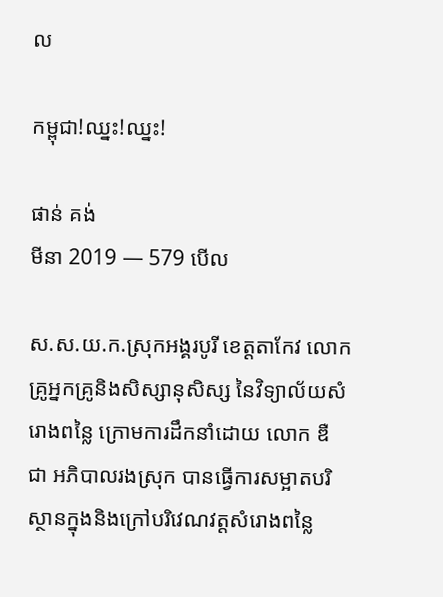ល

កម្ពុជា!ឈ្នះ!ឈ្នះ!

ផាន់ គង់
មីនា 2019 — 579 បើល

ស.ស.យ.ក.ស្រុកអង្គរបូរី ខេត្តតាកែវ លោកគ្រូអ្នកគ្រូនិងសិស្សានុសិស្ស នៃវិទ្យាល័យសំរោងពន្លៃ ក្រោមការដឹកនាំដោយ លោក ឌឺ ជា អភិបាលរងស្រុក បានធ្វេីការសម្អាតបរិស្ថានក្នុងនិងក្រៅបរិវេណវត្តសំរោងពន្លៃ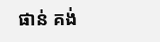ផាន់ គង់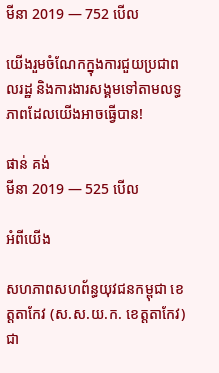មីនា 2019 — 752 បើល

យើងរួមចំណែកក្នុងការជួយប្រជាពលរដ្ឋ និងការងារសង្គមទៅតាមលទ្ធភាពដែលយើងអាចធ្វើបាន!

ផាន់ គង់
មីនា 2019 — 525 បើល

អំពីយើង

សហភាពសហព័ន្ធយុវជនកម្ពុជា ខេត្តតាកែវ (ស.ស.យ.ក. ខេត្តតាកែវ) ជា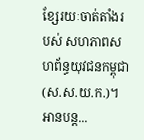ខ្សែរយៈចាត់តាំងរបស់ សហភាពសហព័ន្ធយុវជនកម្ពុជា (ស.ស.យ.ក.)។អានបន្ត...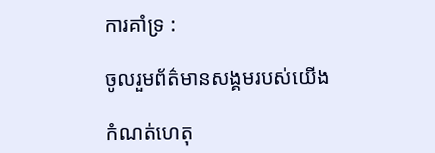ការគាំទ្រ :

ចូលរួមព័ត៌មានសង្គមរបស់យើង

កំណត់ហេតុ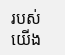របស់យើង